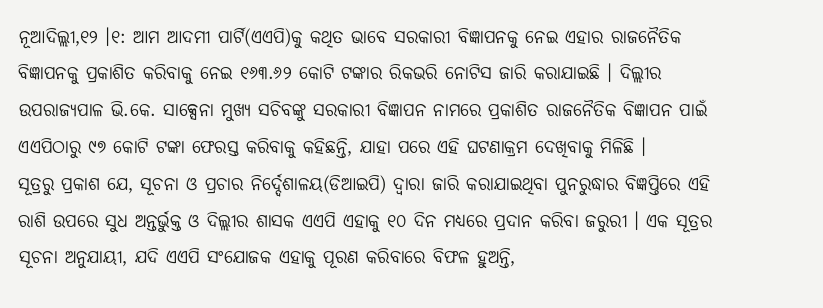ନୂଆଦିଲ୍ଲୀ,୧୨ ।୧: ଆମ ଆଦମୀ ପାର୍ଟି(ଏଏପି)କୁ କଥିତ ଭାବେ ସରକାରୀ ବିଜ୍ଞାପନକୁ ନେଇ ଏହାର ରାଜନୈତିକ ବିଜ୍ଞାପନକୁ ପ୍ରକାଶିତ କରିବାକୁ ନେଇ ୧୬୩.୬୨ କୋଟି ଟଙ୍କାର ରିକଭରି ନୋଟିସ ଜାରି କରାଯାଇଛି । ଦିଲ୍ଲୀର ଉପରାଜ୍ୟପାଳ ଭି.କେ. ସାକ୍ସେନା ମୁଖ୍ୟ ସଚିବଙ୍କୁ ସରକାରୀ ବିଜ୍ଞାପନ ନାମରେ ପ୍ରକାଶିତ ରାଜନୈତିକ ବିଜ୍ଞାପନ ପାଇଁ ଏଏପିଠାରୁ ୯୭ କୋଟି ଟଙ୍କା ଫେରସ୍ତ କରିବାକୁ କହିଛନ୍ତି, ଯାହା ପରେ ଏହି ଘଟଣାକ୍ରମ ଦେଖିବାକୁ ମିଳିଛି ।
ସୂତ୍ରରୁ ପ୍ରକାଶ ଯେ, ସୂଚନା ଓ ପ୍ରଚାର ନିର୍ଦ୍ଦେଶାଳୟ(ଡିଆଇପି) ଦ୍ୱାରା ଜାରି କରାଯାଇଥିବା ପୁନରୁଦ୍ଧାର ବିଜ୍ଞପ୍ତିରେ ଏହି ରାଶି ଉପରେ ସୁଧ ଅନ୍ତର୍ଭୁକ୍ତ ଓ ଦିଲ୍ଲୀର ଶାସକ ଏଏପି ଏହାକୁ ୧୦ ଦିନ ମଧ୍ୟରେ ପ୍ରଦାନ କରିବା ଜରୁରୀ । ଏକ ସୂତ୍ରର ସୂଚନା ଅନୁଯାୟୀ, ଯଦି ଏଏପି ସଂଯୋଜକ ଏହାକୁ ପୂରଣ କରିବାରେ ବିଫଳ ହୁଅନ୍ତି,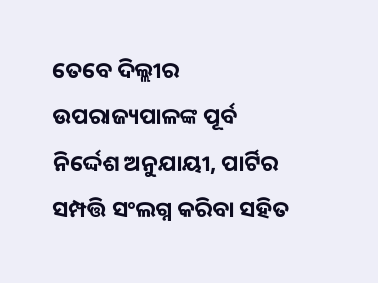ତେବେ ଦିଲ୍ଲୀର ଉପରାଜ୍ୟପାଳଙ୍କ ପୂର୍ବ ନିର୍ଦ୍ଦେଶ ଅନୁଯାୟୀ, ପାର୍ଟିର ସମ୍ପତ୍ତି ସଂଲଗ୍ନ କରିବା ସହିତ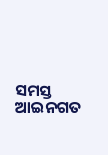ସମସ୍ତ ଆଇନଗତ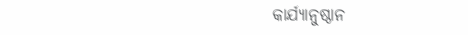କାର୍ଯ୍ୟାନୁଷ୍ଠାନ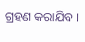ଗ୍ରହଣ କରାଯିବ ।